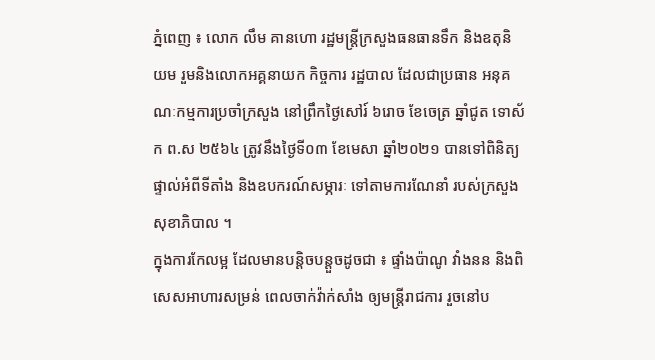ភ្នំពេញ ៖ លោក លឹម គានហោ រដ្ឋមន្ត្រីក្រសួងធនធានទឹក និងឧតុនិយម រួមនិងលោកអគ្គនាយក កិច្ចការ រដ្ឋបាល ដែលជាប្រធាន អនុគណៈកម្មការប្រចាំក្រសួង នៅព្រឹកថ្ងៃសៅរ៍ ៦រោច ខែចេត្រ ឆ្នាំជូត ទោស័ក ព.ស ២៥៦៤ ត្រូវនឹងថ្ងៃទី០៣ ខែមេសា ឆ្នាំ២០២១ បានទៅពិនិត្យផ្ទាល់អំពីទីតាំង និងឧបករណ៍សម្ភារៈ ទៅតាមការណែនាំ របស់ក្រសួងសុខាភិបាល ។
ក្នុងការកែលម្អ ដែលមានបន្តិចបន្តួចដូចជា ៖ ផ្ទាំងប៉ាណូ វាំងនន និងពិសេសអាហារសម្រន់ ពេលចាក់វ៉ាក់សាំង ឲ្យមន្រ្តីរាជការ រួចនៅប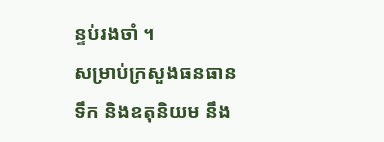ន្ទប់រងចាំ ។
សម្រាប់ក្រសួងធនធានទឹក និងឧតុនិយម នឹង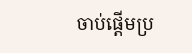ចាប់ផ្តើមប្រ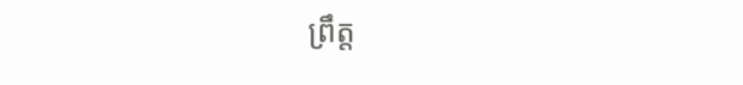ព្រឹត្ត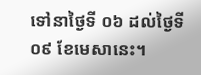ទៅនាថ្ងៃទី ០៦ ដល់ថៃ្ងទី ០៩ ខែមេសានេះ។